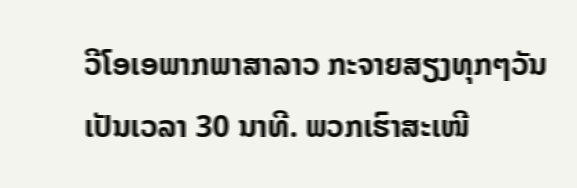ວີໂອເອພາກພາສາລາວ ກະຈາຍສຽງທຸກໆວັນ ເປັນເວລາ 30 ນາທີ. ພວກເຮົາສະເໜີ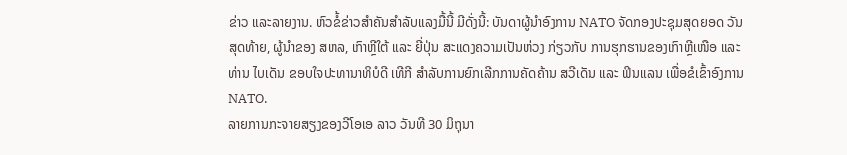ຂ່າວ ແລະລາຍງານ. ຫົວຂໍ້ຂ່າວສຳຄັນສຳລັບແລງມື້ນີ້ ມີດັ່ງນີ້: ບັນດາຜູ້ນຳອົງການ NATO ຈັດກອງປະຊຸມສຸດຍອດ ວັນສຸດທ້າຍ, ຜູ້ນຳຂອງ ສຫລ, ເກົາຫຼີໃຕ້ ແລະ ຍີ່ປຸ່ນ ສະແດງຄວາມເປັນຫ່ວງ ກ່ຽວກັບ ການຮຸກຮານຂອງເກົາຫຼີເໜືອ ແລະ ທ່ານ ໄບເດັນ ຂອບໃຈປະທານາທິບໍດີ ເທີກີ ສຳລັບການຍົກເລີກການຄັດຄ້ານ ສວີເດັນ ແລະ ຟິນແລນ ເພື່ອຂໍເຂົ້າອົງການ NATO.
ລາຍການກະຈາຍສຽງຂອງວີໂອເອ ລາວ ວັນທີ 30 ມິຖຸນາ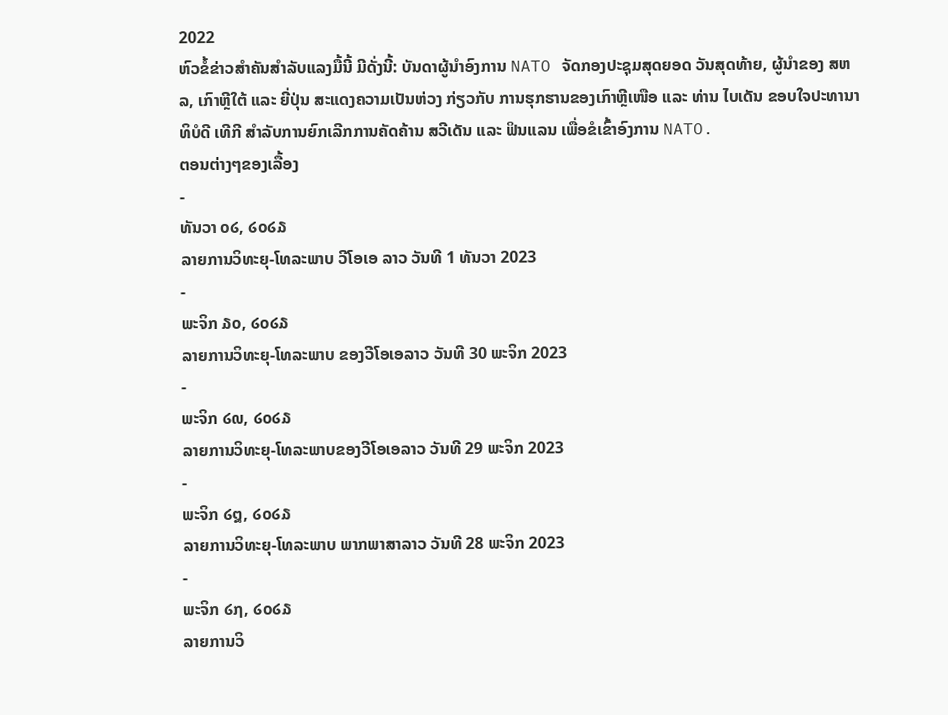2022
ຫົວຂໍ້ຂ່າວສຳຄັນສຳລັບແລງມື້ນີ້ ມີດັ່ງນີ້: ບັນດາຜູ້ນຳອົງການ NATO ຈັດກອງປະຊຸມສຸດຍອດ ວັນສຸດທ້າຍ, ຜູ້ນຳຂອງ ສຫລ, ເກົາຫຼີໃຕ້ ແລະ ຍີ່ປຸ່ນ ສະແດງຄວາມເປັນຫ່ວງ ກ່ຽວກັບ ການຮຸກຮານຂອງເກົາຫຼີເໜືອ ແລະ ທ່ານ ໄບເດັນ ຂອບໃຈປະທານາທິບໍດີ ເທີກີ ສຳລັບການຍົກເລີກການຄັດຄ້ານ ສວີເດັນ ແລະ ຟິນແລນ ເພື່ອຂໍເຂົ້າອົງການ NATO.
ຕອນຕ່າງໆຂອງເລື້ອງ
-
ທັນວາ ໐໒, ໒໐໒໓
ລາຍການວິທະຍຸ-ໂທລະພາບ ວີໂອເອ ລາວ ວັນທີ 1 ທັນວາ 2023
-
ພະຈິກ ໓໐, ໒໐໒໓
ລາຍການວິທະຍຸ-ໂທລະພາບ ຂອງວີໂອເອລາວ ວັນທີ 30 ພະຈິກ 2023
-
ພະຈິກ ໒໙, ໒໐໒໓
ລາຍການວິທະຍຸ-ໂທລະພາບຂອງວີໂອເອລາວ ວັນທີ 29 ພະຈິກ 2023
-
ພະຈິກ ໒໘, ໒໐໒໓
ລາຍການວິທະຍຸ-ໂທລະພາບ ພາກພາສາລາວ ວັນທີ 28 ພະຈິກ 2023
-
ພະຈິກ ໒໗, ໒໐໒໓
ລາຍການວິ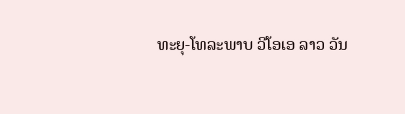ທະຍຸ-ໂທລະພາບ ວີໂອເອ ລາວ ວັນ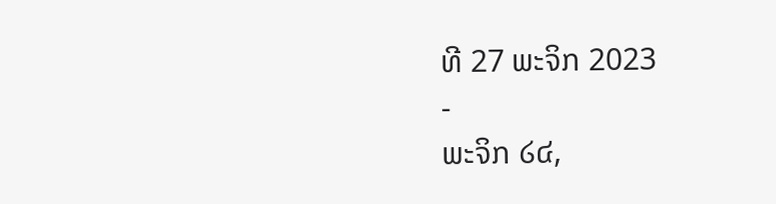ທີ 27 ພະຈິກ 2023
-
ພະຈິກ ໒໔,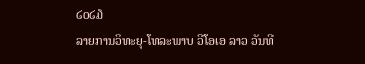໒໐໒໓
ລາຍການວິທະຍຸ-ໂທລະພາບ ວີໂອເອ ລາວ ວັນທີ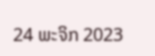24 ພະຈິກ 2023